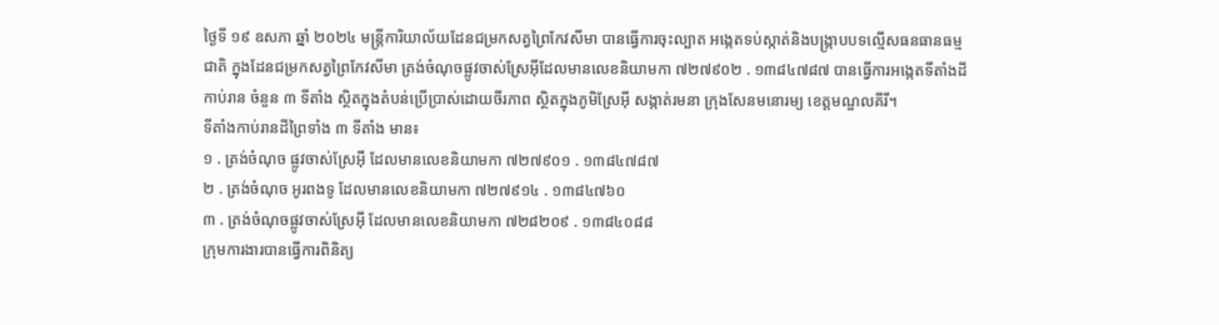ថ្ងៃទី ១៩ ឧសភា ឆ្នាំ ២០២៤ មន្រ្តីការិយាល័យដែនជម្រកសត្វព្រៃកែវសីមា បានធ្វើការចុះល្បាត អង្កេតទប់ស្កាត់និងបង្ក្រាបបទល្មើសធនធានធម្មជាតិ ក្នុងដែនជម្រកសត្វព្រៃកែវសីមា ត្រង់ចំណុចផ្លូវចាស់ស្រែអ៊ីដែលមានលេខនិយាមកា ៧២៧៩០២ . ១៣៨៤៧៨៧ បានធ្វើការអង្កេតទីតាំងដីកាប់រាន ចំនួន ៣ ទីតាំង ស្ថិតក្នុងតំបន់ប្រើប្រាស់ដោយចីរភាព សិ្ថតក្នុងភូមិស្រែអ៊ី សង្កាត់រមនា ក្រុងសែនមនោរម្យ ខេត្តមណ្ឌលគីរី។
ទីតាំងកាប់រានដីព្រៃទាំង ៣ ទីតាំង មាន៖
១ . ត្រង់ចំណុច ផ្លូវចាស់ស្រែអ៊ី ដែលមានលេខនិយាមកា ៧២៧៩០១ . ១៣៨៤៧៨៧
២ . ត្រង់ចំណុច អូរពងទូ ដែលមានលេខនិយាមកា ៧២៧៩១៤ . ១៣៨៤៧៦០
៣ . ត្រង់ចំណុចផ្លូវចាស់ស្រែអ៊ី ដែលមានលេខនិយាមកា ៧២៨២០៩ . ១៣៨៤០៨៨
ក្រុមការងារបានធ្វើការពិនិត្យ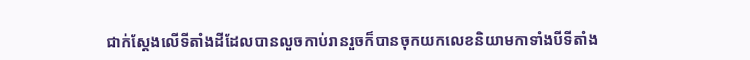ជាក់ស្តែងលើទីតាំងដីដែលបានលួចកាប់រានរួចក៏បានចុកយកលេខនិយាមកាទាំងបីទីតាំង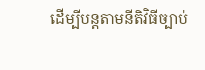ដើម្បីបន្តតាមនីតិវិធីច្បាប់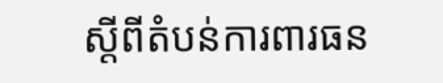ស្ដីពីតំបន់ការពារធន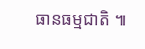ធានធម្មជាតិ ៕